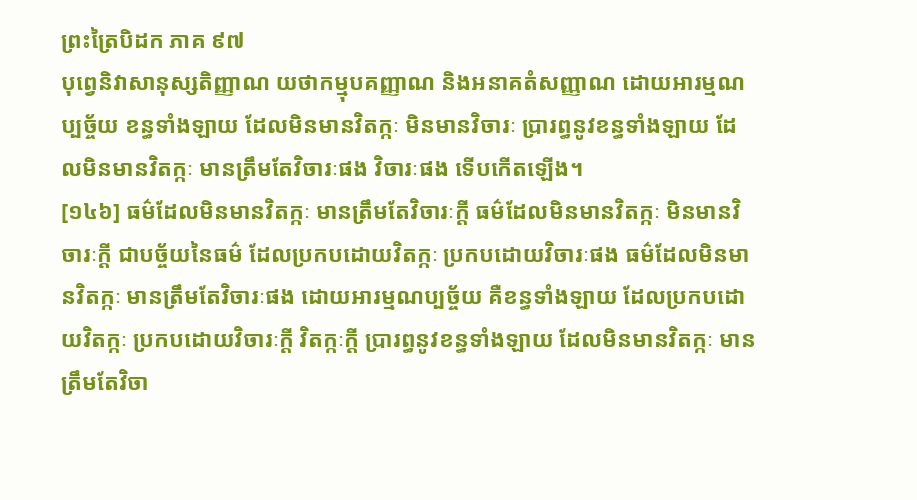ព្រះត្រៃបិដក ភាគ ៩៧
បុព្វេនិវាសានុស្សតិញ្ញាណ យថាកម្មុបគញ្ញាណ និងអនាគតំសញ្ញាណ ដោយអារម្មណប្បច្ច័យ ខន្ធទាំងឡាយ ដែលមិនមានវិតក្កៈ មិនមានវិចារៈ ប្រារព្ធនូវខន្ធទាំងឡាយ ដែលមិនមានវិតក្កៈ មានត្រឹមតែវិចារៈផង វិចារៈផង ទើបកើតឡើង។
[១៤៦] ធម៌ដែលមិនមានវិតក្កៈ មានត្រឹមតែវិចារៈក្តី ធម៌ដែលមិនមានវិតក្កៈ មិនមានវិចារៈក្តី ជាបច្ច័យនៃធម៌ ដែលប្រកបដោយវិតក្កៈ ប្រកបដោយវិចារៈផង ធម៌ដែលមិនមានវិតក្កៈ មានត្រឹមតែវិចារៈផង ដោយអារម្មណប្បច្ច័យ គឺខន្ធទាំងឡាយ ដែលប្រកបដោយវិតក្កៈ ប្រកបដោយវិចារៈក្តី វិតក្កៈក្តី ប្រារព្ធនូវខន្ធទាំងឡាយ ដែលមិនមានវិតក្កៈ មានត្រឹមតែវិចា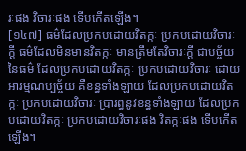រៈផង វិចារៈផង ទើបកើតឡើង។
[១៤៧] ធម៌ដែលប្រកបដោយវិតក្កៈ ប្រកបដោយវិចារៈក្តី ធម៌ដែលមិនមានវិតក្កៈ មានត្រឹមតែវិចារៈក្តី ជាបច្ច័យនៃធម៌ ដែលប្រកបដោយវិតក្កៈ ប្រកបដោយវិចារៈ ដោយអារម្មណប្បច្ច័យ គឺខន្ធទាំងឡាយ ដែលប្រកបដោយវិតក្កៈ ប្រកបដោយវិចារៈ ប្រារព្ធនូវខន្ធទាំងឡាយ ដែលប្រកបដោយវិតក្កៈ ប្រកបដោយវិចារៈផង វិតក្កៈផង ទើបកើតឡើង។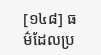[១៤៨] ធម៌ដែលប្រ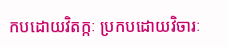កបដោយវិតក្កៈ ប្រកបដោយវិចារៈ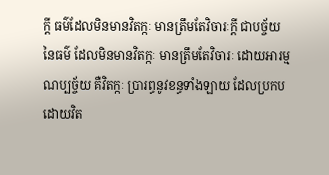ក្តី ធម៌ដែលមិនមានវិតក្កៈ មានត្រឹមតែវិចារៈក្តី ជាបច្ច័យនៃធម៌ ដែលមិនមានវិតក្កៈ មានត្រឹមតែវិចារៈ ដោយអារម្មណប្បច្ច័យ គឺវិតក្កៈ ប្រារព្ធនូវខន្ធទាំងឡាយ ដែលប្រកបដោយវិត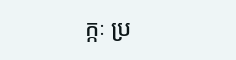ក្កៈ ប្រ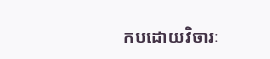កបដោយវិចារៈ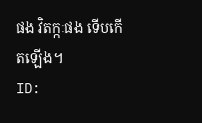ផង វិតក្កៈផង ទើបកើតឡើង។
ID: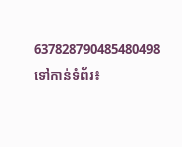637828790485480498
ទៅកាន់ទំព័រ៖